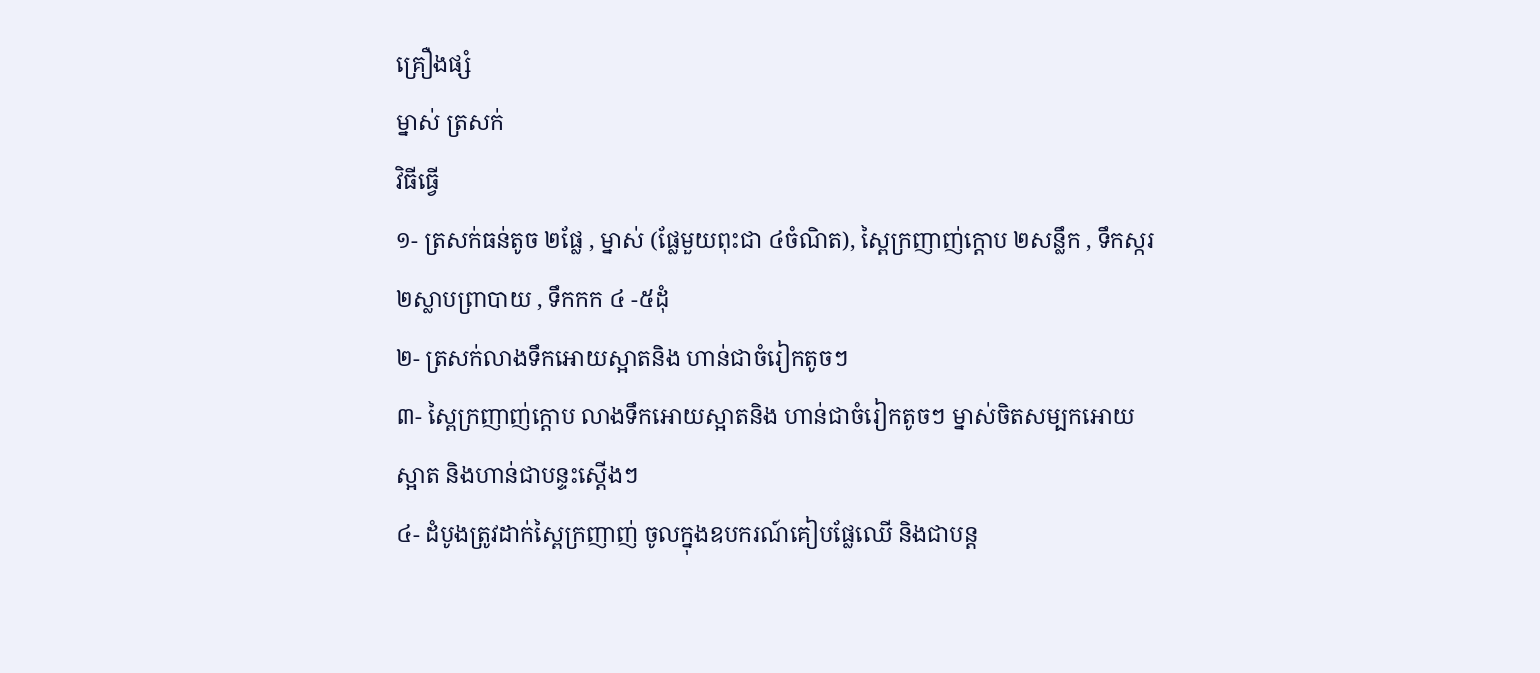គ្រឿងផ្សំ
ម្នាស់ ត្រសក់
វិធីធ្វើ
១- ត្រសក់ធន់តូច ២ផ្លែ , ម្នាស់ (ផ្លែមួយពុះជា ៤ចំណិត), ស្ពៃក្រញាញ់ក្តោប ២សន្លឹក , ទឹកស្ករ ២ស្លាបព្រាបាយ , ទឹកកក ៤ -៥ដុំ
២- ត្រសក់លាងទឹកអោយស្អាតនិង ហាន់ជាចំរៀកតូចៗ
៣- ស្ពៃក្រញាញ់ក្តោប លាងទឹកអោយស្អាតនិង ហាន់ជាចំរៀកតូចៗ ម្នាស់ចិតសម្បកអោយស្អាត និងហាន់ជាបន្ទះស្តើងៗ
៤- ដំបូងត្រូវដាក់ស្ពៃក្រញាញ់ ចូលក្នុងឧបករណ៍គៀបផ្លែឈើ និងជាបន្ត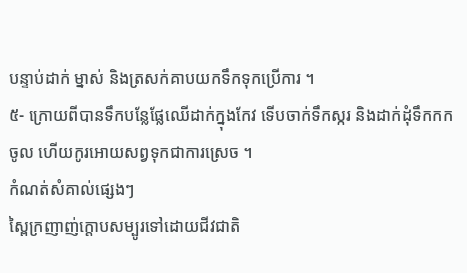បន្ទាប់ដាក់ ម្នាស់ និងត្រសក់គាបយកទឹកទុកប្រើការ ។
៥- ក្រោយពីបានទឹកបន្លែផ្លែឈើដាក់ក្នុងកែវ ទើបចាក់ទឹកស្ករ និងដាក់ដុំទឹកកកចូល ហើយកូរអោយសព្វទុកជាការស្រេច ។
កំណត់សំគាល់ផ្សេងៗ
ស្ពៃក្រញាញ់ក្តោបសម្បូរទៅដោយជីវជាតិ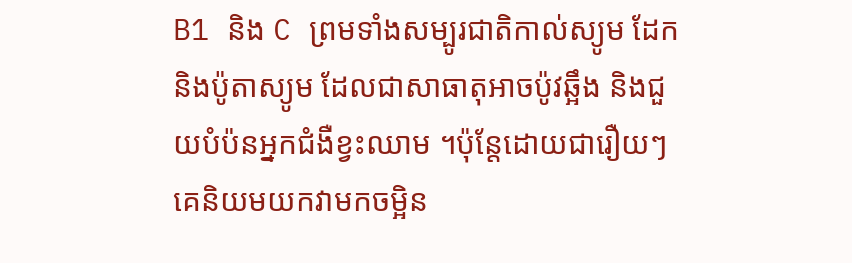B1 និង C ព្រមទាំងសម្បូរជាតិកាល់ស្យូម ដែក និងប៉ូតាស្យូម ដែលជាសាធាតុអាចប៉ូវឆ្អឹង និងជួយបំប៉នអ្នកជំងឺខ្វះឈាម ។ប៉ុន្តែដោយជារឿយៗ គេនិយមយកវាមកចម្អិន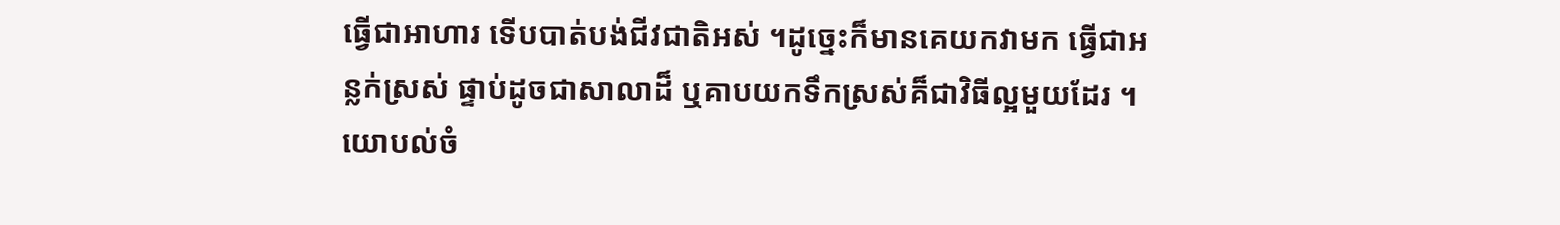ធ្វើជាអាហារ ទើបបាត់បង់ជីវជាតិអស់ ។ដូច្នេះក៏មានគេយកវាមក ធ្វើជាអន្លក់ស្រស់ ផ្ទាប់ដូចជាសាលាដ៏ ឬគាបយកទឹកស្រស់គ៏ជាវិធីល្អមួយដែរ ។
យោបល់ចំ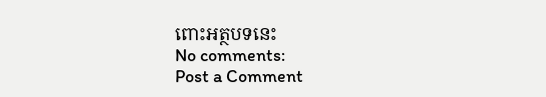ពោះអត្ថបទនេះ
No comments:
Post a Comment